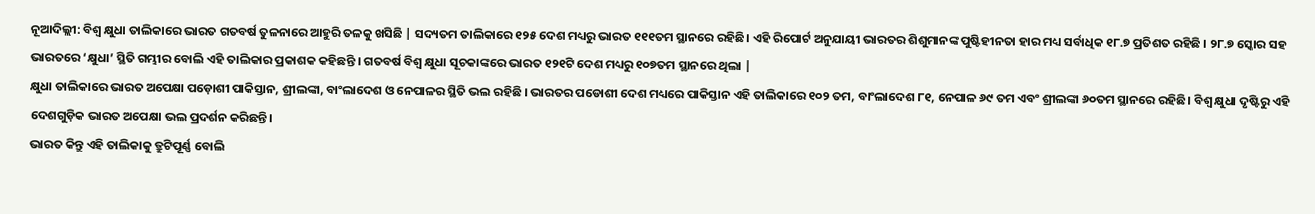ନୂଆଦିଲ୍ଲୀ: ବିଶ୍ୱ କ୍ଷୁଧା ତାଲିକାରେ ଭାରତ ଗତବର୍ଷ ତୁଳନାରେ ଆହୁରି ତଳକୁ ଖସିଛି | ସଦ୍ୟତମ ତାଲିକାରେ ୧୨୫ ଦେଶ ମଧ୍ୟରୁ ଭାରତ ୧୧୧ତମ ସ୍ଥାନରେ ରହିଛି। ଏହି ରିପୋର୍ଟ ଅନୁଯାୟୀ ଭାରତର ଶିଶୁମାନଙ୍କ ପୁଷ୍ଟିହୀନତା ହାର ମଧ୍ୟ ସର୍ବାଧିକ ୧୮.୭ ପ୍ରତିଶତ ରହିଛି । ୨୮.୭ ସ୍କୋର ସହ ଭାରତରେ ‘କ୍ଷୁଧା’ ସ୍ଥିତି ଗମ୍ଭୀର ବୋଲି ଏହି ତାଲିକାର ପ୍ରକାଶକ କହିଛନ୍ତି । ଗତବର୍ଷ ବିଶ୍ଵ କ୍ଷୁଧା ସୂଚକାଙ୍କରେ ଭାରତ ୧୨୧ଟି ଦେଶ ମଧ୍ୟରୁ ୧୦୭ତମ ସ୍ଥାନରେ ଥିଲା |
କ୍ଷୁଧା ତାଲିକାରେ ଭାରତ ଅପେକ୍ଷା ପଡ଼ୋଶୀ ପାକିସ୍ତାନ, ଶ୍ରୀଲଙ୍କା, ବାଂଲାଦେଶ ଓ ନେପାଳର ସ୍ଥିତି ଭଲ ରହିଛି । ଭାରତର ପଡୋଶୀ ଦେଶ ମଧ୍ୟରେ ପାକିସ୍ତାନ ଏହି ତାଲିକାରେ ୧୦୨ ତମ, ବାଂଲାଦେଶ ୮୧, ନେପାଳ ୬୯ ତମ ଏବଂ ଶ୍ରୀଲଙ୍କା ୬୦ତମ ସ୍ଥାନରେ ରହିଛି। ବିଶ୍ୱ କ୍ଷୁଧା ଦୃଷ୍ଟିରୁ ଏହି ଦେଶଗୁଡ଼ିକ ଭାରତ ଅପେକ୍ଷା ଭଲ ପ୍ରଦର୍ଶନ କରିଛନ୍ତି।
ଭାରତ କିନ୍ତୁ ଏହି ତାଲିକାକୁ ତ୍ରୁଟିପୂର୍ଣ୍ଣ ବୋଲି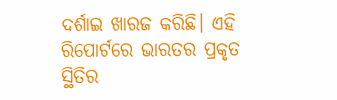ଦର୍ଶାଇ ଖାରଜ କରିଛି। ଏହି ରିପୋର୍ଟରେ ଭାରତର ପ୍ରକୃତ ସ୍ଥିତିର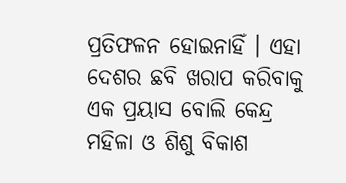ପ୍ରତିଫଳନ ହୋଇନାହିଁ । ଏହା ଦେଶର ଛବି ଖରାପ କରିବାକୁ ଏକ ପ୍ରୟାସ ବୋଲି କେନ୍ଦ୍ର ମହିଳା ଓ ଶିଶୁ ବିକାଶ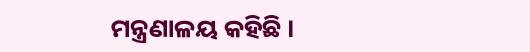ମନ୍ତ୍ରଣାଳୟ କହିଛି ।